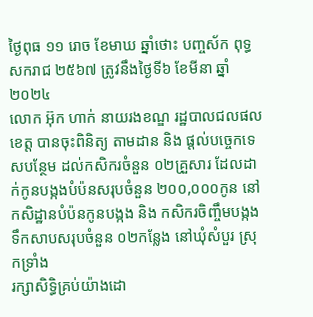ថ្ងៃពុធ ១១ រោច ខែមាឃ ឆ្នាំថោះ បញ្ចស័ក ពុទ្ធសករាជ ២៥៦៧ ត្រូវនឹងថ្ងៃទី៦ ខែមីនា ឆ្នាំ២០២៤
លោក អ៊ុក ហាក់ នាយរងខណ្ឌ រដ្ឋបាលជលផលខេត្ត បានចុះពិនិត្យ តាមដាន និង ផ្តល់បច្ចេកទេសបន្ថែម ដល់កសិករចំនួន ០២គ្រួសារ ដែលដាក់កូនបង្កងបំប៉នសរុបចំនួន ២០០,០០០កូន នៅកសិដ្ឋានបំប៉នកូនបង្កង និង កសិករចិញ្ចឹមបង្កងទឹកសាបសរុបចំនួន ០២កន្លែង នៅឃុំសំបួរ ស្រុកទ្រាំង
រក្សាសិទិ្ធគ្រប់យ៉ាងដោ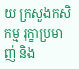យ ក្រសួងកសិកម្ម រុក្ខាប្រមាញ់ និង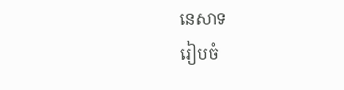នេសាទ
រៀបចំ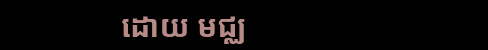ដោយ មជ្ឈ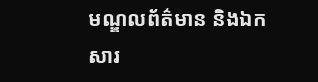មណ្ឌលព័ត៌មាន និងឯកសារ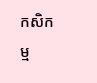កសិកម្ម